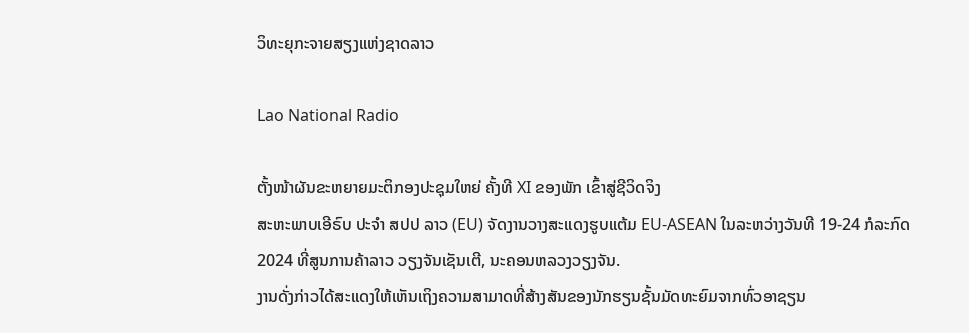ວິທະຍຸກະຈາຍສຽງແຫ່ງຊາດລາວ

Lao National Radio

ຕັ້ງໜ້າຜັນຂະຫຍາຍມະຕິກອງປະຊຸມໃຫຍ່ ຄັ້ງທີ XI ຂອງພັກ ເຂົ້າສູ່ຊີວິດຈິງ
ສະຫະພາບເອີຣົບ ປະຈຳ ສປປ ລາວ (EU) ຈັດງານວາງສະແດງຮູບແຕ້ມ EU-ASEAN ໃນລະຫວ່າງວັນທີ 19-24 ກໍລະກົດ 2024 ທີ່ສູນການຄ້າລາວ ວຽງຈັນເຊັນເຕີ, ນະຄອນຫລວງວຽງຈັນ.
ງານດັ່ງກ່າວໄດ້ສະແດງໃຫ້ເຫັນເຖິງຄວາມສາມາດທີ່ສ້າງສັນຂອງນັກຮຽນຊັ້ນມັດທະຍົມຈາກທົ່ວອາຊຽນ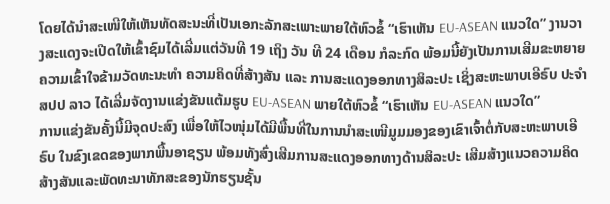ໂດຍໄດ້ນໍາສະເໜີໃຫ້ເຫັນທັດສະນະທີ່ເປັນເອກະລັກສະເພາະພາຍໃຕ້ຫົວຂໍ້ “ເຮົາເຫັນ EU-ASEAN ແນວໃດ” ງານວາງສະແດງຈະເປີດໃຫ້ເຂົ້າຊົມໄດ້ເລີ່ມແຕ່ວັນທີ 19 ເຖິງ ວັນ ທີ 24 ເດືອນ ກໍລະກົດ ພ້ອມນີ້ຍັງເປັນການເສີມຂະຫຍາຍຄວາມເຂົ້າໃຈຂ້າມວັດທະນະທຳ ຄວາມຄິດທີ່ສ້າງສັນ ແລະ ການສະແດງອອກທາງສິລະປະ ເຊິ່ງສະຫະພາບເອີຣົບ ປະຈຳ ສປປ ລາວ ໄດ້ເລີ່ມຈັດງານແຂ່ງຂັນແຕ້ມຮູບ EU-ASEAN ພາຍໃຕ້ຫົວຂໍ້ “ເຮົາເຫັນ EU-ASEAN ແນວໃດ”
ການແຂ່ງຂັນຄັ້ງນີ້ມີຈຸດປະສົງ ເພື່ອໃຫ້ໄວໜຸ່ມໄດ້ມີພື້ນທີ່ໃນການນໍາສະເໜີມູມມອງຂອງເຂົາເຈົ້າຕໍ່ກັບສະຫະພາບເອີຣົບ ໃນຂົງເຂດຂອງພາກພື້ນອາຊຽນ ພ້ອມທັງສົ່ງເສີມການສະແດງອອກທາງດ້ານສິລະປະ ເສີມສ້າງແນວຄວາມຄິດສ້າງສັນແລະພັດທະນາທັກສະຂອງນັກຮຽນຊັ້ນ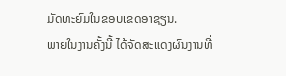ມັດທະຍົມໃນຂອບເຂດອາຊຽນ.
ພາຍໃນງານຄັ້ງນີ້ ໄດ້ຈັດສະແດງຜົນງານທີ່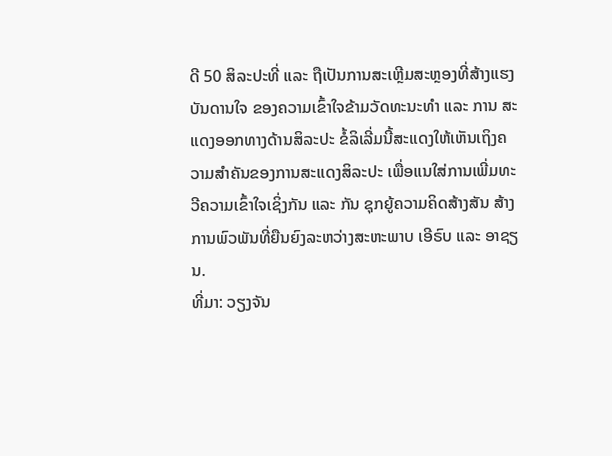ດີ 50 ສິລະປະທີ່ ແລະ ຖືເປັນການສະເຫຼີມສະຫຼອງທີ່ສ້າງແຮງບັນດານໃຈ ຂອງຄວາມເຂົ້າໃຈຂ້າມວັດທະນະທໍາ ແລະ ການ ສະແດງອອກທາງດ້ານສິລະປະ ຂໍ້ລິເລີ່ມນີ້ສະແດງໃຫ້ເຫັນເຖິງຄວາມສຳຄັນຂອງການສະແດງສິລະປະ ເພື່ອແນໃສ່ການເພີ່ມທະວີຄວາມເຂົ້າໃຈເຊິ່ງກັນ ແລະ ກັນ ຊຸກຍູ້ຄວາມຄິດສ້າງສັນ ສ້າງການພົວພັນທີ່ຍືນຍົງລະຫວ່າງສະຫະພາບ ເອີຣົບ ແລະ ອາຊຽນ.
ທີ່ມາ: ວຽງຈັນ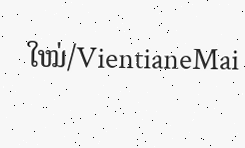ໃໝ່/VientianeMai